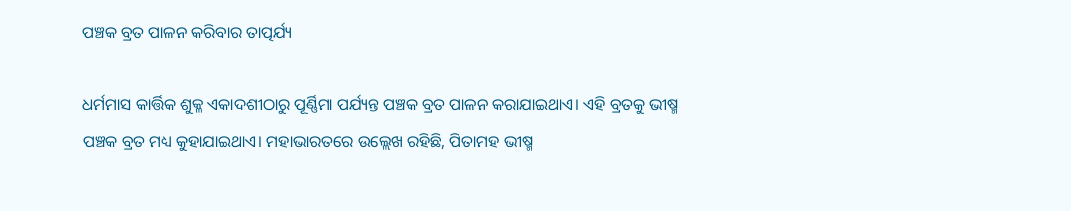ପଞ୍ଚକ ବ୍ରତ ପାଳନ କରିବାର ତାତ୍ପର୍ଯ୍ୟ

ଧର୍ମମାସ କାର୍ତ୍ତିକ ଶୁକ୍ଳ ଏକାଦଶୀଠାରୁ ପୂର୍ଣ୍ଣିମା ପର୍ଯ୍ୟନ୍ତ ପଞ୍ଚକ ବ୍ରତ ପାଳନ କରାଯାଇଥାଏ। ଏହି ବ୍ରତକୁ ଭୀଷ୍ମ ପଞ୍ଚକ ବ୍ରତ ମଧ୍ୟ କୁହାଯାଇଥାଏ। ମହାଭାରତରେ ଉଲ୍ଲେଖ ରହିଛି, ପିତାମହ ଭୀଷ୍ମ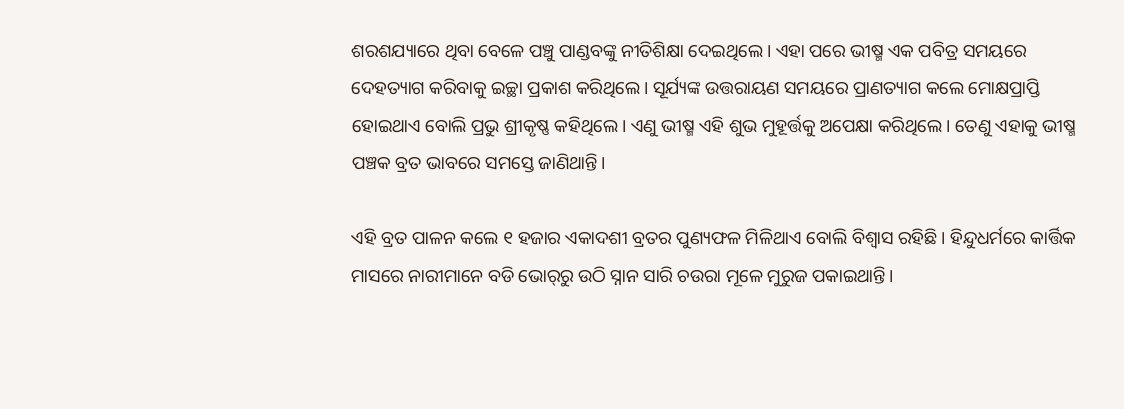ଶରଶଯ୍ୟାରେ ଥିବା ବେଳେ ପଞ୍ଚୁ ପାଣ୍ଡବଙ୍କୁ ନୀତିଶିକ୍ଷା ଦେଇଥିଲେ। ଏହା ପରେ ଭୀଷ୍ମ ଏକ ପବିତ୍ର ସମୟରେ ଦେହତ୍ୟାଗ କରିବାକୁ ଇଚ୍ଛା ପ୍ରକାଶ କରିଥିଲେ। ସୂର୍ଯ୍ୟଙ୍କ ଉତ୍ତରାୟଣ ସମୟରେ ପ୍ରାଣତ୍ୟାଗ କଲେ ମୋକ୍ଷପ୍ରାପ୍ତି ହୋଇଥାଏ ବୋଲି ପ୍ରଭୁ ଶ୍ରୀକୃଷ୍ଣ କହିଥିଲେ। ଏଣୁ ଭୀଷ୍ମ ଏହି ଶୁଭ ମୁହୂର୍ତ୍ତକୁ ଅପେକ୍ଷା କରିଥିଲେ। ତେଣୁ ଏହାକୁ ଭୀଷ୍ମ ପଞ୍ଚକ ବ୍ରତ ଭାବରେ ସମସ୍ତେ ଜାଣିଥାନ୍ତି।

ଏହି ବ୍ରତ ପାଳନ କଲେ ୧ ହଜାର ଏକାଦଶୀ ବ୍ରତର ପୁଣ୍ୟଫଳ ମିଳିଥାଏ ବୋଲି ବିଶ୍ୱାସ ରହିଛି। ହିନ୍ଦୁଧର୍ମରେ କାର୍ତ୍ତିକ ମାସରେ ନାରୀମାନେ ବଡି ଭୋର୍‌ରୁ ଉଠି ସ୍ନାନ ସାରି ଚଉରା ମୂଳେ ମୁରୁଜ ପକାଇଥାନ୍ତି।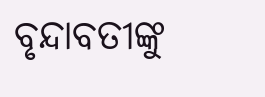ବୃନ୍ଦାବତୀଙ୍କୁ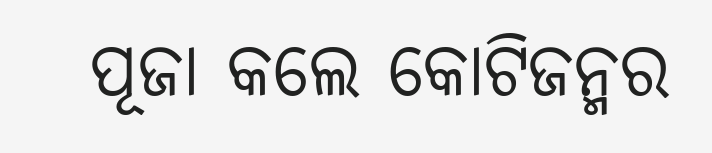ପୂଜା କଲେ କୋଟିଜନ୍ମର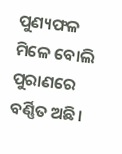ପୁଣ୍ୟଫଳ ମିଳେ ବୋଲି ପୁରାଣରେ ବର୍ଣ୍ଣିତ ଅଛି।